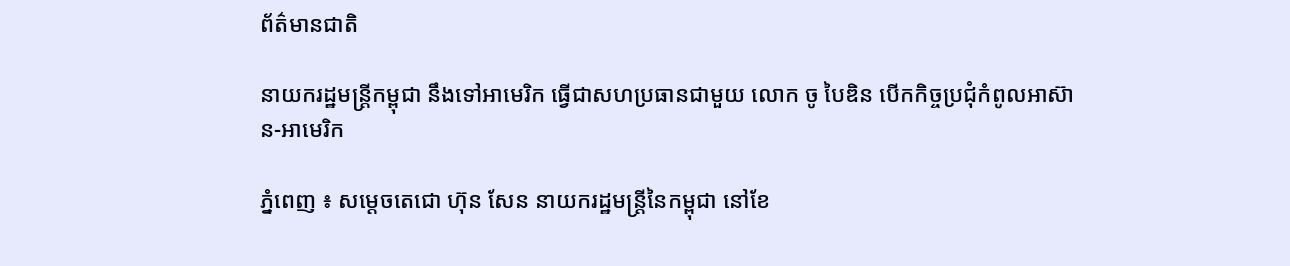ព័ត៌មានជាតិ

នាយករដ្ឋមន្ដ្រីកម្ពុជា នឹងទៅអាមេរិក ធ្វើជាសហប្រធានជាមួយ លោក ចូ បៃឌិន បើកកិច្ចប្រជុំកំពូលអាស៊ាន-អាមេរិក

ភ្នំពេញ ៖ សម្ដេចតេជោ ហ៊ុន សែន នាយករដ្ឋមន្ដ្រីនៃកម្ពុជា នៅខែ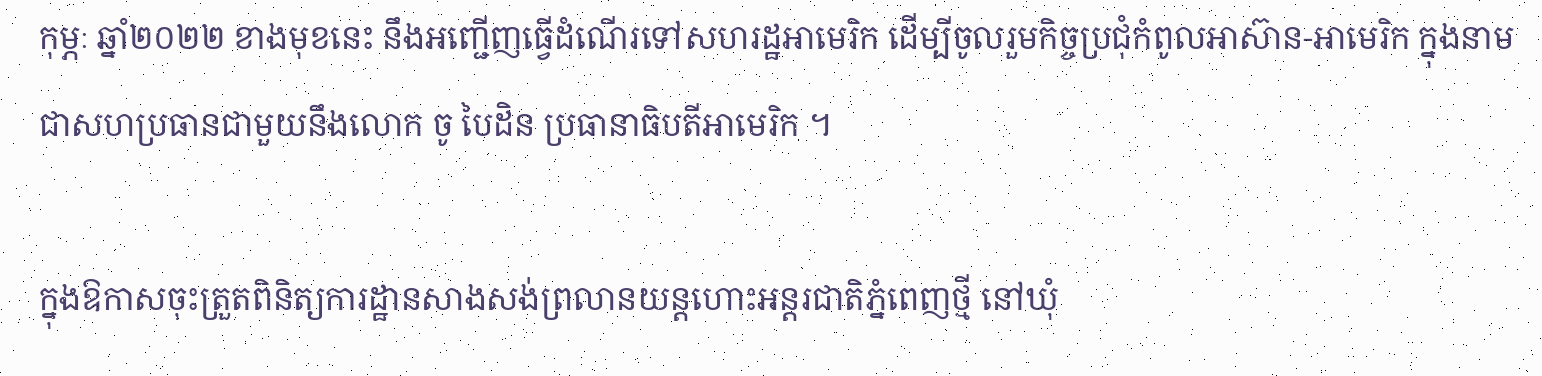កុម្ភៈ ឆ្នាំ២០២២ ខាងមុខនេះ នឹងអញ្ជើញធ្វើដំណើរទៅសហរដ្ឋអាមេរិក ដើម្បីចូលរួមកិច្ចប្រជុំកំពូលអាស៊ាន-អាមេរិក ក្នុងនាមជាសហប្រធានជាមួយនឹងលោក ចូ បៃដិន ប្រធានាធិបតីអាមេរិក ។

ក្នុងឱកាសចុះត្រួតពិនិត្យការដ្ឋានសាងសង់ព្រលានយន្តហោះអន្តរជាតិភ្នំពេញថ្មី នៅឃុំ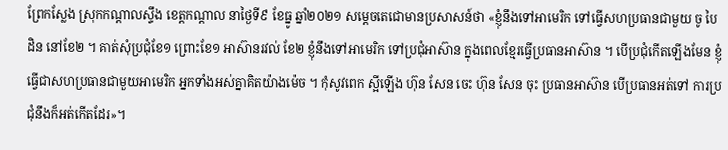ព្រែកស្លែង ស្រុកកណ្តាលស្ទឹង ខេត្តកណ្តាល នាថ្ងៃទី៩ ខែធ្នូ ឆ្នាំ២០២១ សម្ដេចតេជោមានប្រសាសន៍ថា «ខ្ញុំនឹងទៅអាមេរិក ទៅធ្វើសហប្រធានជាមួយ ចូ បៃដិន នៅខែ២ ។ គាត់សុំប្រជុំខែ១ ព្រោះខែ១ អាស៊ានរវល់ ខែ២ ខ្ញុំនឹងទៅអាមេរិក ទៅប្រជុំអាស៊ាន ក្នុងពេលខែ្មរធ្វើប្រធានអាស៊ាន ។ បើប្រជុំកើតឡើងមែន ខ្ញុំធ្វើជាសហប្រធានជាមួយអាមេរិក អ្នកទាំងអស់គ្នាគិតយ៉ាងម៉េច ។ កុំសូវពេក ស្អីឡើង ហ៊ុន សែន ចេះ ហ៊ុន សែន ចុះ ប្រធានអាស៊ាន បើប្រធានអត់ទៅ ការប្រជុំនឹងក៏អត់កើតដែរ»។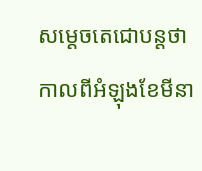សម្ដេចតេជោបន្ដថា កាលពីអំឡុងខែមីនា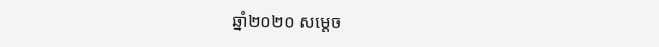ឆ្នាំ២០២០ សម្ដេច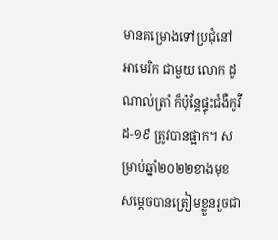មានគម្រោងទៅប្រជុំនៅអាមេរិក ជាមួយ លោក ដូណាល់ត្រាំ ក៏ប៉ុន្ដែផ្ទុះជំងឺកូវីដ-១៩ ត្រូវបានផ្អាក។ សម្រាប់ឆ្នាំ២០២២ខាងមុខ សម្ដេចបានត្រៀមខ្លួនរួចជា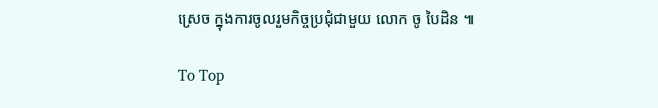ស្រេច ក្នុងការចូលរួមកិច្ចប្រជុំជាមួយ លោក ចូ បៃដិន ៕

To Top